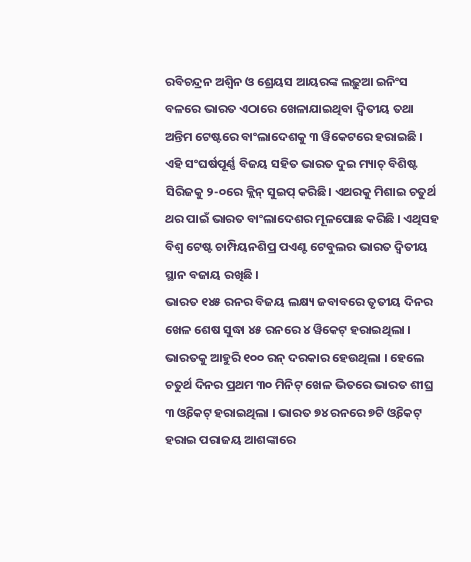ରବିଚନ୍ଦ୍ରନ ଅଶ୍ୱିନ ଓ ଶ୍ରେୟସ ଆୟରଙ୍କ ଲଢ଼ୁଆ ଇନିଂସ ବଳରେ ଭାରତ ଏଠାରେ ଖେଳାଯାଇଥିବା ଦ୍ବିତୀୟ ତଥା ଅନ୍ତିମ ଟେଷ୍ଟରେ ବାଂଲାଦେଶକୁ ୩ ୱିକେଟରେ ହରାଇଛି । ଏହି ସଂଘର୍ଷପୂର୍ଣ୍ଣ ବିଜୟ ସହିତ ଭାରତ ଦୁଇ ମ୍ୟାଚ୍ ବିଶିଷ୍ଟ ସିରିଜକୁ ୨-୦ରେ କ୍ଲିନ୍ ସୁଇପ୍ କରିଛି। ଏଥରକୁ ମିଶାଇ ଚତୁର୍ଥ ଥର ପାଇଁ ଭାରତ ବାଂଲାଦେଶର ମୂଳପୋଛ କରିଛି । ଏଥିସହ ବିଶ୍ୱ ଟେଷ୍ଟ ଚାମ୍ପିୟନଶିପ୍ର ପଏଣ୍ଟ ଟେବୁଲର ଭାରତ ଦ୍ୱିତୀୟ ସ୍ଥାନ ବଜାୟ ରଖିଛି ।
ଭାରତ ୧୪୫ ରନର ବିଜୟ ଲକ୍ଷ୍ୟ ଜବାବରେ ତୃତୀୟ ଦିନର ଖେଳ ଶେଷ ସୁଦ୍ଧା ୪୫ ରନରେ ୪ ୱିକେଟ୍ ହରାଇଥିଲା । ଭାରତକୁ ଆହୁରି ୧୦୦ ରନ୍ ଦରକାର ହେଉଥିଲା । ହେଲେ ଚତୁର୍ଥ ଦିନର ପ୍ରଥମ ୩୦ ମିନିଟ୍ ଖେଳ ଭିତରେ ଭାରତ ଶୀଘ୍ର ୩ ଓ୍ବିକେଟ୍ ହରାଇଥିଲା । ଭାରତ ୭୪ ରନରେ ୭ଟି ଓ୍ବିକେଟ୍ ହରାଇ ପରାଜୟ ଆଶଙ୍କାରେ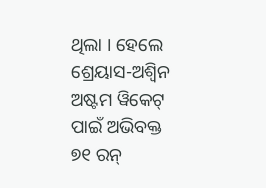ଥିଲା । ହେଲେ ଶ୍ରେୟାସ-ଅଶ୍ୱିନ ଅଷ୍ଟମ ୱିକେଟ୍ ପାଇଁ ଅଭିବକ୍ତ ୭୧ ରନ୍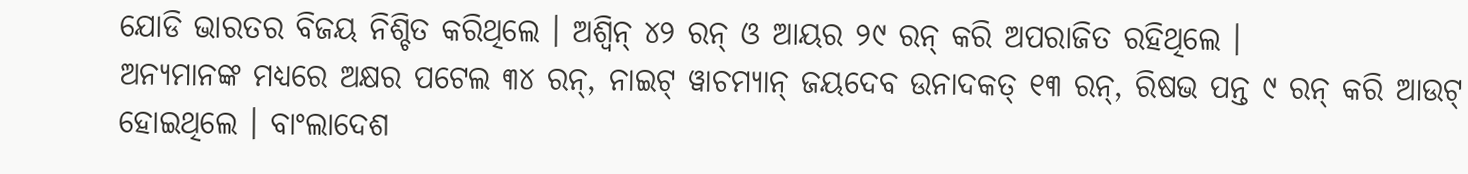ଯୋଡି ଭାରତର ବିଜୟ ନିଶ୍ଚିତ କରିଥିଲେ । ଅଶ୍ୱିନ୍ ୪୨ ରନ୍ ଓ ଆୟର ୨୯ ରନ୍ କରି ଅପରାଜିତ ରହିଥିଲେ ।
ଅନ୍ୟମାନଙ୍କ ମଧ୍ୟରେ ଅକ୍ଷର ପଟେଲ ୩୪ ରନ୍, ନାଇଟ୍ ୱାଚମ୍ୟାନ୍ ଜୟଦେବ ଉନାଦକତ୍ ୧୩ ରନ୍, ରିଷଭ ପନ୍ତ ୯ ରନ୍ କରି ଆଉଟ୍ ହୋଇଥିଲେ । ବାଂଲାଦେଶ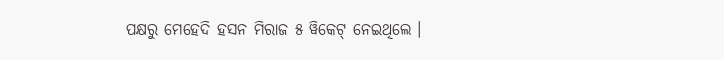ପକ୍ଷରୁ ମେହେଦି ହସନ ମିରାଜ ୫ ୱିକେଟ୍ ନେଇଥିଲେ ।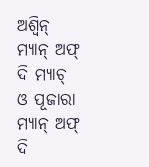ଅଶ୍ବିନ୍ ମ୍ୟାନ୍ ଅଫ୍ ଦି ମ୍ୟାଚ୍ ଓ ପୂଜାରା ମ୍ୟାନ୍ ଅଫ୍ ଦି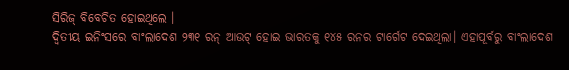ସିରିଜ୍ ବିବେଚିତ ହୋଇଥିଲେ ।
ଦ୍ୱିତୀୟ ଇନିଂସରେ ବାଂଲାଦେଶ ୨୩୧ ରନ୍ ଆଉଟ୍ ହୋଇ ଭାରତକୁ ୧୪୫ ରନର ଟାର୍ଗେଟ ଦେଇଥିଲା। ଏହାପୂର୍ବରୁ ବାଂଲାଦେଶ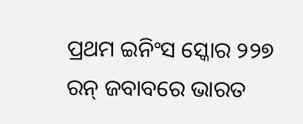ପ୍ରଥମ ଇନିଂସ ସ୍କୋର ୨୨୭ ରନ୍ ଜବାବରେ ଭାରତ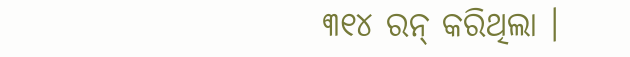୩୧୪ ରନ୍ କରିଥିଲା ।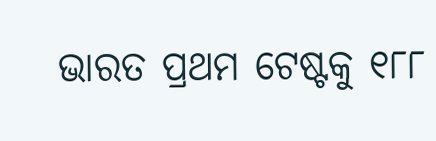ଭାରତ ପ୍ରଥମ ଟେଷ୍ଟକୁ ୧୮୮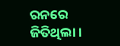ରନରେ ଜିତିଥିଲା ।